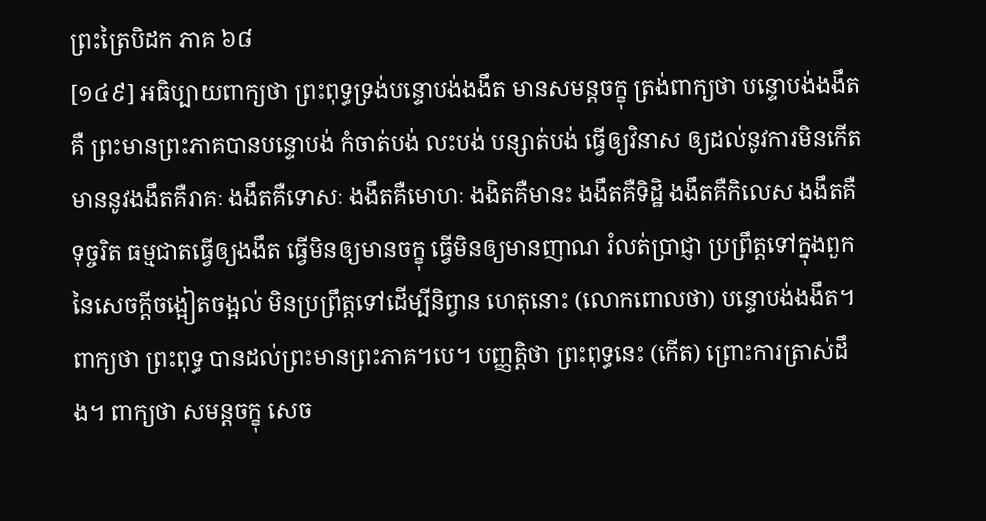ព្រះត្រៃបិដក ភាគ ៦៨
[១៤៩] អធិប្បាយពាក្យថា ព្រះពុទ្ធទ្រង់បន្ទោបង់ងងឹត មានសមន្តចក្ខុ ត្រង់ពាក្យថា បន្ទោបង់ងងឹត គឺ ព្រះមានព្រះភាគបានបន្ទោបង់ កំចាត់បង់ លះបង់ បន្សាត់បង់ ធ្វើឲ្យវិនាស ឲ្យដល់នូវការមិនកើតមាននូវងងឹតគឺរាគៈ ងងឹតគឺទោសៈ ងងឹតគឺមោហៈ ងងិតគឺមានះ ងងឹតគឺទិដ្ឋិ ងងឹតគឺកិលេស ងងឹតគឺទុច្ចរិត ធម្មជាតធ្វើឲ្យងងឹត ធើ្វមិនឲ្យមានចក្ខុ ធ្វើមិនឲ្យមានញាណ រំលត់ប្រាជ្ញា ប្រព្រឹត្តទៅក្នុងពួកនៃសេចក្តីចង្អៀតចង្អល់ មិនប្រព្រឹត្តទៅដើម្បីនិព្វាន ហេតុនោះ (លោកពោលថា) បន្ទោបង់ងងឹត។ ពាក្យថា ព្រះពុទ្ធ បានដល់ព្រះមានព្រះភាគ។បេ។ បញ្ញត្តិថា ព្រះពុទ្ធនេះ (កើត) ព្រោះការត្រាស់ដឹង។ ពាក្យថា សមន្ដចក្ខុ សេច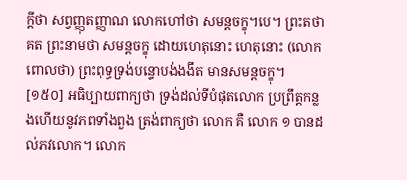ក្តីថា សព្វញ្ញុតញ្ញាណ លោកហៅថា សមន្ដចក្ខុ។បេ។ ព្រះតថាគត ព្រះនាមថា សមន្ដចក្ខុ ដោយហេតុនោះ ហេតុនោះ (លោកពោលថា) ព្រះពុទ្ធទ្រង់បន្ទោបង់ងងឹត មានសមន្តចក្ខុ។
[១៥០] អធិប្បាយពាក្យថា ទ្រង់ដល់ទីបំផុតលោក ប្រព្រឹត្តកន្លងហើយនូវភពទាំងពួង ត្រង់ពាក្យថា លោក គឺ លោក ១ បានដល់ភវលោក។ លោក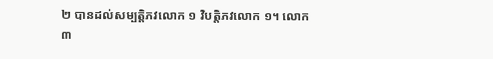២ បានដល់សម្បត្តិភវលោក ១ វិបត្តិភវលោក ១។ លោក ៣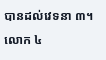បានដល់វេទនា ៣។ លោក ៤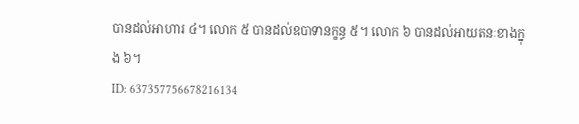បានដល់អាហារ ៤។ លោក ៥ បានដល់ឧបាទានក្ខន្ធ ៥។ លោក ៦ បានដល់អាយតនៈខាងក្នុង ៦។
ID: 637357756678216134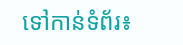ទៅកាន់ទំព័រ៖